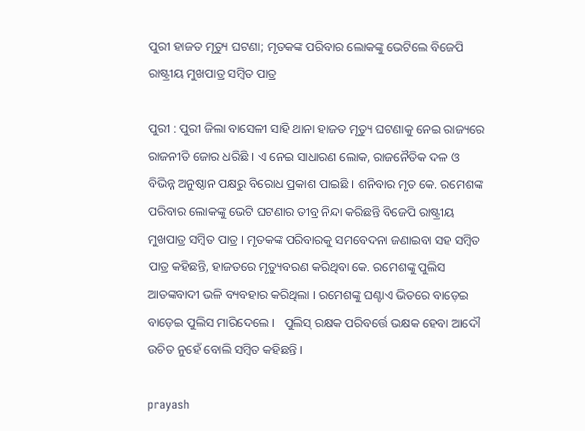ପୁରୀ ହାଜତ ମୃତ୍ୟୁ ଘଟଣା; ମୃତକଙ୍କ ପରିବାର ଲୋକଙ୍କୁ ଭେଟିଲେ ବିଜେପି ରାଷ୍ଟ୍ରୀୟ ମୁଖପାତ୍ର ସମ୍ବିତ ପାତ୍ର

ପୁରୀ : ପୁରୀ ଜିଲା ବାସେଳୀ ସାହି ଥାନା ହାଜତ ମୃତ୍ୟୁ ଘଟଣାକୁ ନେଇ ରାଜ୍ୟରେ ରାଜନୀତି ଜୋର ଧରିଛି । ଏ ନେଇ ସାଧାରଣ ଲୋକ, ରାଜନୈତିକ ଦଳ ଓ ବିଭିନ୍ନ ଅନୁଷ୍ଠାନ ପକ୍ଷରୁ ବିରୋଧ ପ୍ରକାଶ ପାଇଛି । ଶନିବାର ମୃତ କେ. ରମେଶଙ୍କ ପରିବାର ଲୋକଙ୍କୁ ଭେଟି ଘଟଣାର ତୀବ୍ର ନିନ୍ଦା କରିଛନ୍ତି ବିଜେପି ରାଷ୍ଟ୍ରୀୟ ମୁଖପାତ୍ର ସମ୍ବିତ ପାତ୍ର । ମୃତକଙ୍କ ପରିବାରକୁ ସମବେଦନା ଜଣାଇବା ସହ ସମ୍ବିତ ପାତ୍ର କହିଛନ୍ତି, ହାଜତରେ ମୃତ୍ୟୁବରଣ କରିଥିବା କେ. ରମେଶଙ୍କୁ ପୁଲିସ ଆତଙ୍କବାଦୀ ଭଳି ବ୍ୟବହାର କରିଥିଲା । ରମେଶଙ୍କୁ ଘଣ୍ଟାଏ ଭିତରେ ବାଡ଼େଇ ବାଡ଼େଇ ପୁଲିସ ମାରିଦେଲେ ।   ପୁଲିସ୍‌ ରକ୍ଷକ ପରିବର୍ତ୍ତେ ଭକ୍ଷକ ହେବା ଆଦୌ ଉଚିତ ନୁହେଁ ବୋଲି ସମ୍ବିତ କହିଛନ୍ତି ।

prayash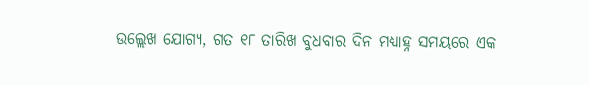ଉଲ୍ଲେଖ ଯୋଗ୍ୟ, ଗତ ୧୮ ତାରିଖ ବୁଧବାର ଦିନ ମଧ୍ୟାହ୍ନ ସମୟରେ ଏକ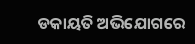ଡକାୟତି ଅଭିଯୋଗରେ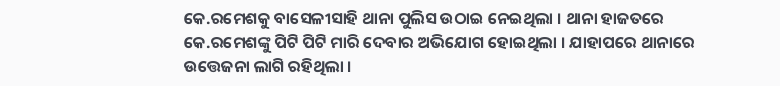କେ.ରମେଶକୁ ବାସେଳୀସାହି ଥାନା ପୁଲିସ ଉଠାଇ ନେଇଥିଲା । ଥାନା ହାଜତରେ କେ.ରମେଶଙ୍କୁ ପିଟି ପିଟି ମାରି ଦେବାର ଅଭିଯୋଗ ହୋଇଥିଲା । ଯାହାପରେ ଥାନାରେ ଉତ୍ତେଜନା ଲାଗି ରହିଥିଲା ।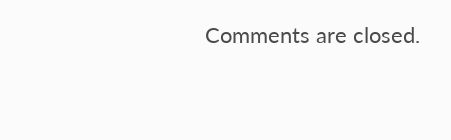Comments are closed.